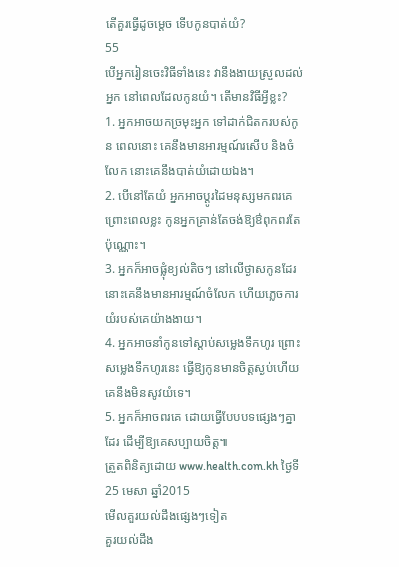តើគួរធ្វើដូចម្តេច ទើបកូនបាត់យំ?
55
បើអ្នករៀនចេះវិធីទាំងនេះ វានឹងងាយស្រួលដល់អ្នក នៅពេលដែលកូនយំ។ តើមានវិធីអ្វីខ្លះ?
1. អ្នកអាចយកច្រមុះអ្នក ទៅដាក់ជិតករបស់កូន ពេលនោះ គេនឹងមានអារម្មណ៍រសើប និងចំលែក នោះគេនឹងបាត់យំដោយឯង។
2. បើនៅតែយំ អ្នកអាចប្តូរដៃមនុស្សមកពរគេ ព្រោះពេលខ្លះ កូនអ្នកគ្រាន់តែចង់ឱ្យឳពុកពរតែប៉ុណ្ណោះ។
3. អ្នកក៏អាចផ្លុំខ្យល់តិចៗ នៅលើថ្ងាសកូនដែរ នោះគេនឹងមានអារម្មណ៍ចំលែក ហើយភ្លេចការយំរបស់គេយ៉ាងងាយ។
4. អ្នកអាចនាំកូនទៅស្តាប់សម្លេងទឹកហូរ ព្រោះសម្លេងទឹកហូរនេះ ធ្វើឱ្យកូនមានចិត្តស្ងប់ហើយគេនឹងមិនសូវយំទេ។
5. អ្នកក៏អាចពរគេ ដោយធ្វើបែបបទផ្សេងៗគ្នាដែរ ដើម្បីឱ្យគេសប្បាយចិត្ត៕
ត្រួតពិនិត្យដោយ www.health.com.kh ថ្ងៃទី25 មេសា ឆ្នាំ2015
មើលគួរយល់ដឹងផ្សេងៗទៀត
គួរយល់ដឹង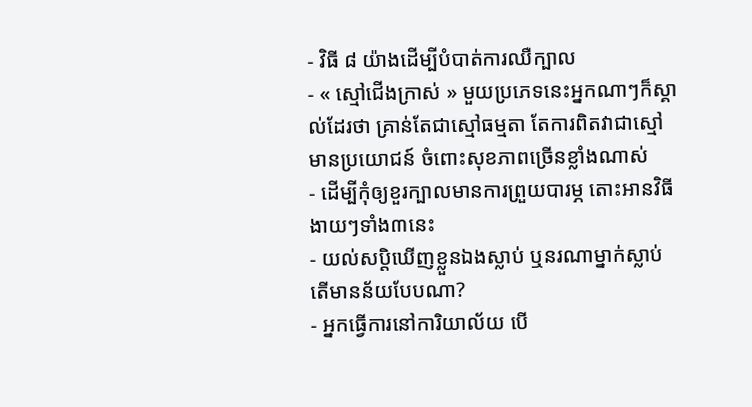- វិធី ៨ យ៉ាងដើម្បីបំបាត់ការឈឺក្បាល
- « ស្មៅជើងក្រាស់ » មួយប្រភេទនេះអ្នកណាៗក៏ស្គាល់ដែរថា គ្រាន់តែជាស្មៅធម្មតា តែការពិតវាជាស្មៅមានប្រយោជន៍ ចំពោះសុខភាពច្រើនខ្លាំងណាស់
- ដើម្បីកុំឲ្យខួរក្បាលមានការព្រួយបារម្ភ តោះអានវិធីងាយៗទាំង៣នេះ
- យល់សប្តិឃើញខ្លួនឯងស្លាប់ ឬនរណាម្នាក់ស្លាប់ តើមានន័យបែបណា?
- អ្នកធ្វើការនៅការិយាល័យ បើ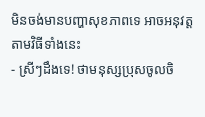មិនចង់មានបញ្ហាសុខភាពទេ អាចអនុវត្តតាមវិធីទាំងនេះ
- ស្រីៗដឹងទេ! ថាមនុស្សប្រុសចូលចិ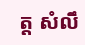ត្ត សំលឹ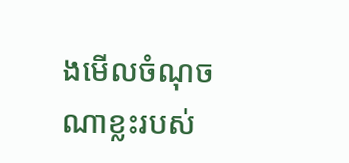ងមើលចំណុចណាខ្លះរបស់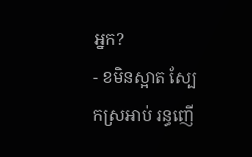អ្នក?
- ខមិនស្អាត ស្បែកស្រអាប់ រន្ធញើ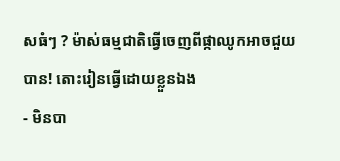សធំៗ ? ម៉ាស់ធម្មជាតិធ្វើចេញពីផ្កាឈូកអាចជួយបាន! តោះរៀនធ្វើដោយខ្លួនឯង
- មិនបា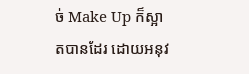ច់ Make Up ក៏ស្អាតបានដែរ ដោយអនុវ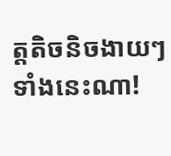ត្តតិចនិចងាយៗទាំងនេះណា!